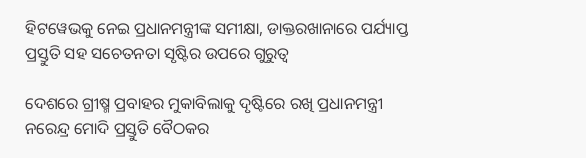ହିଟୱେଭକୁ ନେଇ ପ୍ରଧାନମନ୍ତ୍ରୀଙ୍କ ସମୀକ୍ଷା, ଡାକ୍ତରଖାନାରେ ପର୍ଯ୍ୟାପ୍ତ ପ୍ରସ୍ତୁତି ସହ ସଚେତନତା ସୃଷ୍ଟିର ଉପରେ ଗୁରୁତ୍ବ

ଦେଶରେ ଗ୍ରୀଷ୍ମ ପ୍ରବାହର ମୁକାବିଲାକୁ ଦୃଷ୍ଟିରେ ରଖି ପ୍ରଧାନମନ୍ତ୍ରୀ ନରେନ୍ଦ୍ର ମୋଦି ପ୍ରସ୍ତୁତି ବୈଠକର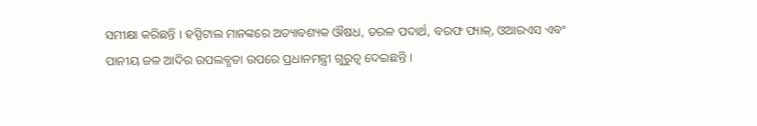ସମୀକ୍ଷା କରିଛନ୍ତି । ହସ୍ପିଟାଲ ମାନଙ୍କରେ ଅତ୍ୟାବଶ୍ୟକ ଔଷଧ, ତରଳ ପଦାର୍ଥ, ବରଫ ପ୍ୟାକ୍, ଓଆରଏସ ଏବଂ ପାନୀୟ ଜଳ ଆଦିର ଉପଲବ୍ଧତା ଉପରେ ପ୍ରଧାନମନ୍ତ୍ରୀ ଗୁରୁତ୍ବ ଦେଇଛନ୍ତି ।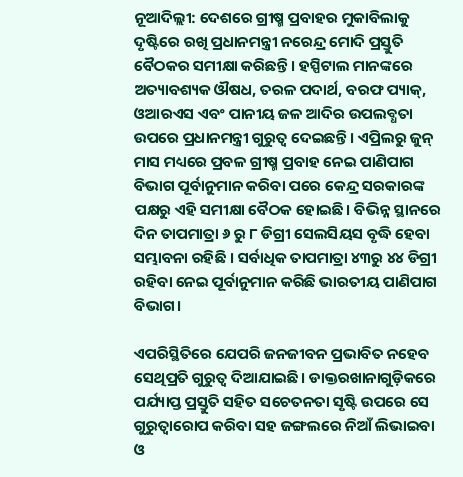ନୂଆଦିଲ୍ଲୀ: ଦେଶରେ ଗ୍ରୀଷ୍ମ ପ୍ରବାହର ମୁକାବିଲାକୁ ଦୃଷ୍ଟିରେ ରଖି ପ୍ରଧାନମନ୍ତ୍ରୀ ନରେନ୍ଦ୍ର ମୋଦି ପ୍ରସ୍ତୁତି ବୈଠକର ସମୀକ୍ଷା କରିଛନ୍ତି । ହସ୍ପିଟାଲ ମାନଙ୍କରେ ଅତ୍ୟାବଶ୍ୟକ ଔଷଧ, ତରଳ ପଦାର୍ଥ, ବରଫ ପ୍ୟାକ୍, ଓଆରଏସ ଏବଂ ପାନୀୟ ଜଳ ଆଦିର ଉପଲବ୍ଧତା ଉପରେ ପ୍ରଧାନମନ୍ତ୍ରୀ ଗୁରୁତ୍ବ ଦେଇଛନ୍ତି । ଏପ୍ରିଲରୁ ଜୁନ୍ ମାସ ମଧ୍ୟରେ ପ୍ରବଳ ଗ୍ରୀଷ୍ମ ପ୍ରବାହ ନେଇ ପାଣିପାଗ ବିଭାଗ ପୂର୍ବାନୁମାନ କରିବା ପରେ କେନ୍ଦ୍ର ସରକାରଙ୍କ ପକ୍ଷରୁ ଏହି ସମୀକ୍ଷା ବୈଠକ ହୋଇଛି। ବିଭିନ୍ନ ସ୍ଥାନରେ ଦିନ ତାପମାତ୍ରା ୬ ରୁ ୮ ଡିଗ୍ରୀ ସେଲସିୟସ ବୃଦ୍ଧି ହେବା ସମ୍ଭାବନା ରହିଛି । ସର୍ବାଧିକ ତାପମାତ୍ରା ୪୩ରୁ ୪୪ ଡିଗ୍ରୀ ରହିବା ନେଇ ପୂର୍ବାନୁମାନ କରିଛି ଭାରତୀୟ ପାଣିପାଗ ବିଭାଗ।

ଏପରିସ୍ଥିତିରେ ଯେପରି ଜନଜୀବନ ପ୍ରଭାବିତ ନହେବ ସେଥିପ୍ରତି ଗୁରୁତ୍ବ ଦିଆଯାଇଛି। ଡାକ୍ତରଖାନାଗୁଡ଼ିକରେ ପର୍ଯ୍ୟାପ୍ତ ପ୍ରସ୍ତୁତି ସହିତ ସଚେତନତା ସୃଷ୍ଟି ଉପରେ ସେ ଗୁରୁତ୍ୱାରୋପ କରିବା ସହ ଜଙ୍ଗଲରେ ନିଆଁ ଲିଭାଇବା ଓ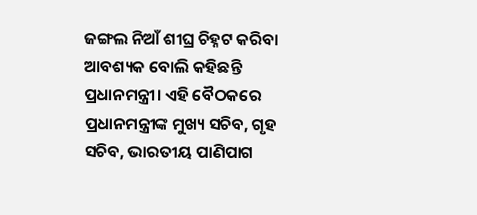ଜଙ୍ଗଲ ନିଆଁ ଶୀଘ୍ର ଚିହ୍ନଟ କରିବା ଆବଶ୍ୟକ ବୋଲି କହିଛନ୍ତି ପ୍ରଧାନମନ୍ତ୍ରୀ। ଏହି ବୈଠକରେ ପ୍ରଧାନମନ୍ତ୍ରୀଙ୍କ ମୁଖ୍ୟ ସଚିବ, ଗୃହ ସଚିବ, ଭାରତୀୟ ପାଣିପାଗ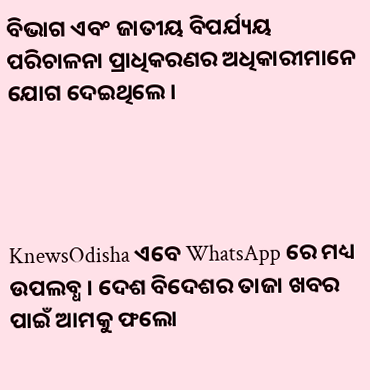ବିଭାଗ ଏବଂ ଜାତୀୟ ବିପର୍ଯ୍ୟୟ ପରିଚାଳନା ପ୍ରାଧିକରଣର ଅଧିକାରୀମାନେ ଯୋଗ ଦେଇଥିଲେ।




KnewsOdisha ଏବେ WhatsApp ରେ ମଧ୍ୟ ଉପଲବ୍ଧ । ଦେଶ ବିଦେଶର ତାଜା ଖବର ପାଇଁ ଆମକୁ ଫଲୋ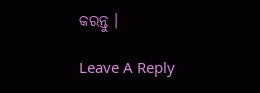କରନ୍ତୁ ।

Leave A Reply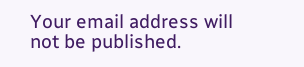Your email address will not be published.